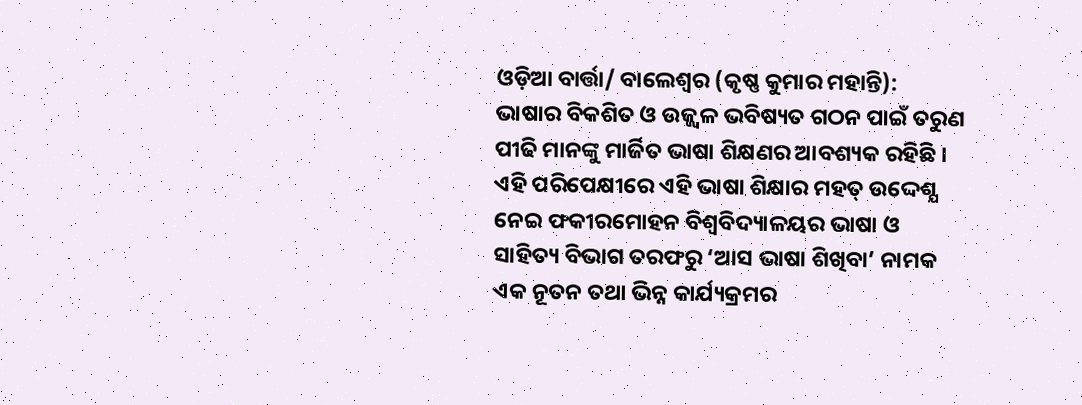ଓଡ଼ିଆ ବାର୍ତ୍ତା/ ବାଲେଶ୍ବର (କୃଷ୍ଣ କୁମାର ମହାନ୍ତି): ଭାଷାର ବିକଶିତ ଓ ଉଜ୍ଜ୍ବଳ ଭବିଷ୍ୟତ ଗଠନ ପାଇଁ ତରୁଣ ପୀଢି ମାନଙ୍କୁ ମାର୍ଜିତ ଭାଷା ଶିକ୍ଷଣର ଆବଶ୍ୟକ ରହିଛି । ଏହି ପରିପେକ୍ଷୀରେ ଏହି ଭାଷା ଶିକ୍ଷାର ମହତ୍ ଉଦ୍ଦେଶ୍ଯ ନେଇ ଫକୀରମୋହନ ବିଶ୍ୱବିଦ୍ୟାଳୟର ଭାଷା ଓ ସାହିତ୍ୟ ବିଭାଗ ତରଫରୁ ‘ଆସ ଭାଷା ଶିଖିବା’ ନାମକ ଏକ ନୂତନ ତଥା ଭିନ୍ନ କାର୍ଯ୍ୟକ୍ରମର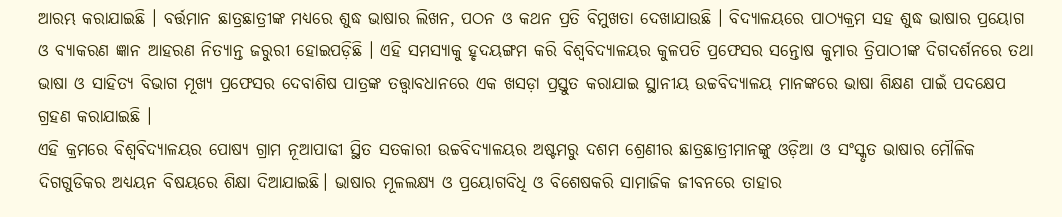ଆରମ୍ଭ କରାଯାଇଛି । ବର୍ତ୍ତମାନ ଛାତ୍ରଛାତ୍ରୀଙ୍କ ମଧ୍ଯରେ ଶୁଦ୍ଧ ଭାଷାର ଲିଖନ, ପଠନ ଓ କଥନ ପ୍ରତି ବିମୁଖତା ଦେଖାଯାଉଛି । ବିଦ୍ୟାଳୟରେ ପାଠ୍ୟକ୍ରମ ସହ ଶୁଦ୍ଧ ଭାଷାର ପ୍ରୟୋଗ ଓ ବ୍ୟାକରଣ ଜ୍ଞାନ ଆହରଣ ନିତ୍ୟାନ୍ତ ଜରୁରୀ ହୋଇପଡ଼ିଛି । ଏହି ସମସ୍ୟାକୁ ହୃଦୟଙ୍ଗମ କରି ବିଶ୍ୱବିଦ୍ୟାଳୟର କୁଳପତି ପ୍ରଫେସର ସନ୍ତୋଷ କୁମାର ତ୍ରିପାଠୀଙ୍କ ଦିଗଦର୍ଶନରେ ତଥା ଭାଷା ଓ ସାହିତ୍ୟ ବିଭାଗ ମୂଖ୍ଯ ପ୍ରଫେସର ଦେବାଶିଷ ପାତ୍ରଙ୍କ ତତ୍ତ୍ବାବଧାନରେ ଏକ ଖସଡ଼ା ପ୍ରସ୍ତୁତ କରାଯାଇ ସ୍ଥାନୀୟ ଉଚ୍ଚବିଦ୍ୟାଳୟ ମାନଙ୍କରେ ଭାଷା ଶିକ୍ଷଣ ପାଇଁ ପଦକ୍ଷେପ ଗ୍ରହଣ କରାଯାଇଛି ।
ଏହି କ୍ରମରେ ବିଶ୍ୱବିଦ୍ୟାଳୟର ପୋଷ୍ୟ ଗ୍ରାମ ନୂଆପାଢୀ ସ୍ଥିତ ସତକାରୀ ଉଚ୍ଚବିଦ୍ୟାଳୟର ଅଷ୍ଟମରୁ ଦଶମ ଶ୍ରେଣୀର ଛାତ୍ରଛାତ୍ରୀମାନଙ୍କୁ ଓଡ଼ିଆ ଓ ସଂସ୍କୃତ ଭାଷାର ମୌଳିକ ଦିଗଗୁଡିକର ଅଧ୍ୟୟନ ବିଷୟରେ ଶିକ୍ଷା ଦିଆଯାଇଛି। ଭାଷାର ମୂଳଲକ୍ଷ୍ୟ ଓ ପ୍ରୟୋଗବିଧି ଓ ବିଶେଷକରି ସାମାଜିକ ଜୀବନରେ ତାହାର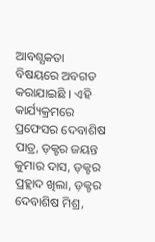ଆବଶ୍ଯକତା ବିଷୟରେ ଅବଗତ କରାଯାଇଛି । ଏହି କାର୍ଯ୍ୟକ୍ରମରେ ପ୍ରଫେସର ଦେବାଶିଷ ପାତ୍ର, ଡ଼କ୍ଟର ଜୟନ୍ତ କୁମାର ଦାସ, ଡ଼କ୍ଟର ପ୍ରହ୍ଲାଦ ଖିଲା, ଡ଼କ୍ଟର ଦେବାଶିଷ ମିଶ୍ର,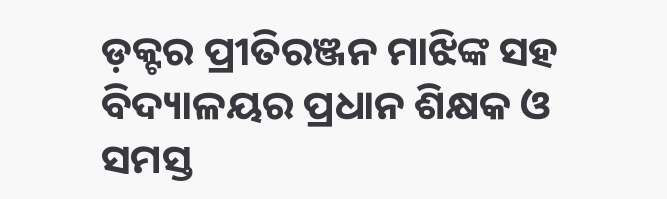ଡ଼କ୍ଟର ପ୍ରୀତିରଞ୍ଜନ ମାଝିଙ୍କ ସହ ବିଦ୍ୟାଳୟର ପ୍ରଧାନ ଶିକ୍ଷକ ଓ ସମସ୍ତ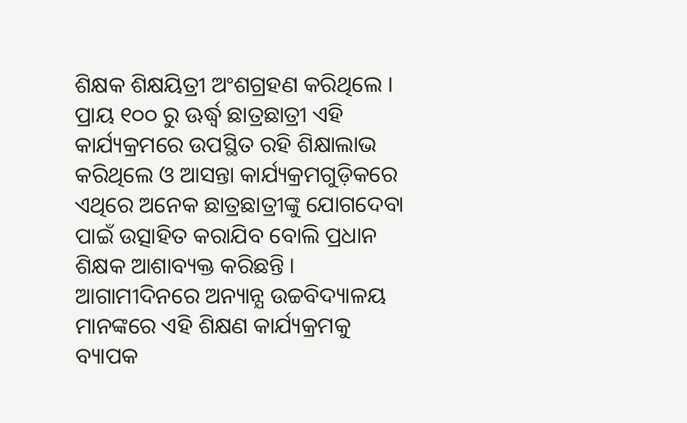ଶିକ୍ଷକ ଶିକ୍ଷୟିତ୍ରୀ ଅଂଶଗ୍ରହଣ କରିଥିଲେ । ପ୍ରାୟ ୧୦୦ ରୁ ଊର୍ଦ୍ଧ୍ବ ଛାତ୍ରଛାତ୍ରୀ ଏହି କାର୍ଯ୍ୟକ୍ରମରେ ଉପସ୍ଥିତ ରହି ଶିକ୍ଷାଲାଭ କରିଥିଲେ ଓ ଆସନ୍ତା କାର୍ଯ୍ୟକ୍ରମଗୁଡ଼ିକରେ ଏଥିରେ ଅନେକ ଛାତ୍ରଛାତ୍ରୀଙ୍କୁ ଯୋଗଦେବା ପାଇଁ ଉତ୍ସାହିତ କରାଯିବ ବୋଲି ପ୍ରଧାନ ଶିକ୍ଷକ ଆଶାବ୍ୟକ୍ତ କରିଛନ୍ତି । ଆଗାମୀଦିନରେ ଅନ୍ୟାନ୍ଯ ଉଚ୍ଚବିଦ୍ୟାଳୟ ମାନଙ୍କରେ ଏହି ଶିକ୍ଷଣ କାର୍ଯ୍ୟକ୍ରମକୁ ବ୍ୟାପକ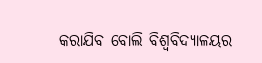କରାଯିବ ବୋଲି ବିଶ୍ୱବିଦ୍ୟାଳୟର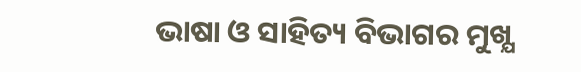ଭାଷା ଓ ସାହିତ୍ୟ ବିଭାଗର ମୁଖ୍ଯ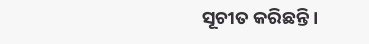ସୂଚୀତ କରିଛନ୍ତି ।